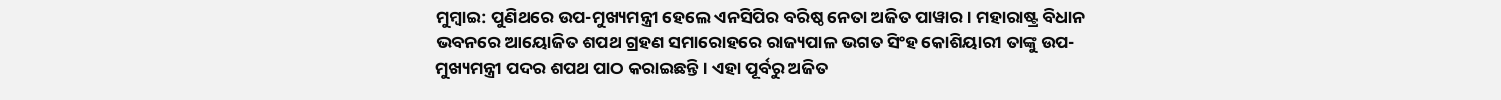ମୁମ୍ବାଇ: ପୁଣିଥରେ ଉପ-ମୁଖ୍ୟମନ୍ତ୍ରୀ ହେଲେ ଏନସିପିର ବରିଷ୍ଠ ନେତା ଅଜିତ ପାୱାର । ମହାରାଷ୍ଟ୍ର ବିଧାନ ଭବନରେ ଆୟୋଜିତ ଶପଥ ଗ୍ରହଣ ସମାରୋହରେ ରାଜ୍ୟପାଳ ଭଗତ ସିଂହ କୋଶିୟାରୀ ତାଙ୍କୁ ଉପ-ମୁଖ୍ୟମନ୍ତ୍ରୀ ପଦର ଶପଥ ପାଠ କରାଇଛନ୍ତି । ଏହା ପୂର୍ବରୁ ଅଜିତ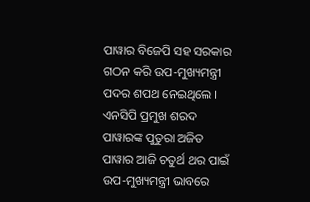ପାୱାର ବିଜେପି ସହ ସରକାର ଗଠନ କରି ଉପ-ମୁଖ୍ୟମନ୍ତ୍ରୀ ପଦର ଶପଥ ନେଇଥିଲେ ।
ଏନସିପି ପ୍ରମୁଖ ଶରଦ ପାୱାରଙ୍କ ପୁତୁରା ଅଜିତ ପାୱାର ଆଜି ଚତୁର୍ଥ ଥର ପାଇଁ ଉପ-ମୁଖ୍ୟମନ୍ତ୍ରୀ ଭାବରେ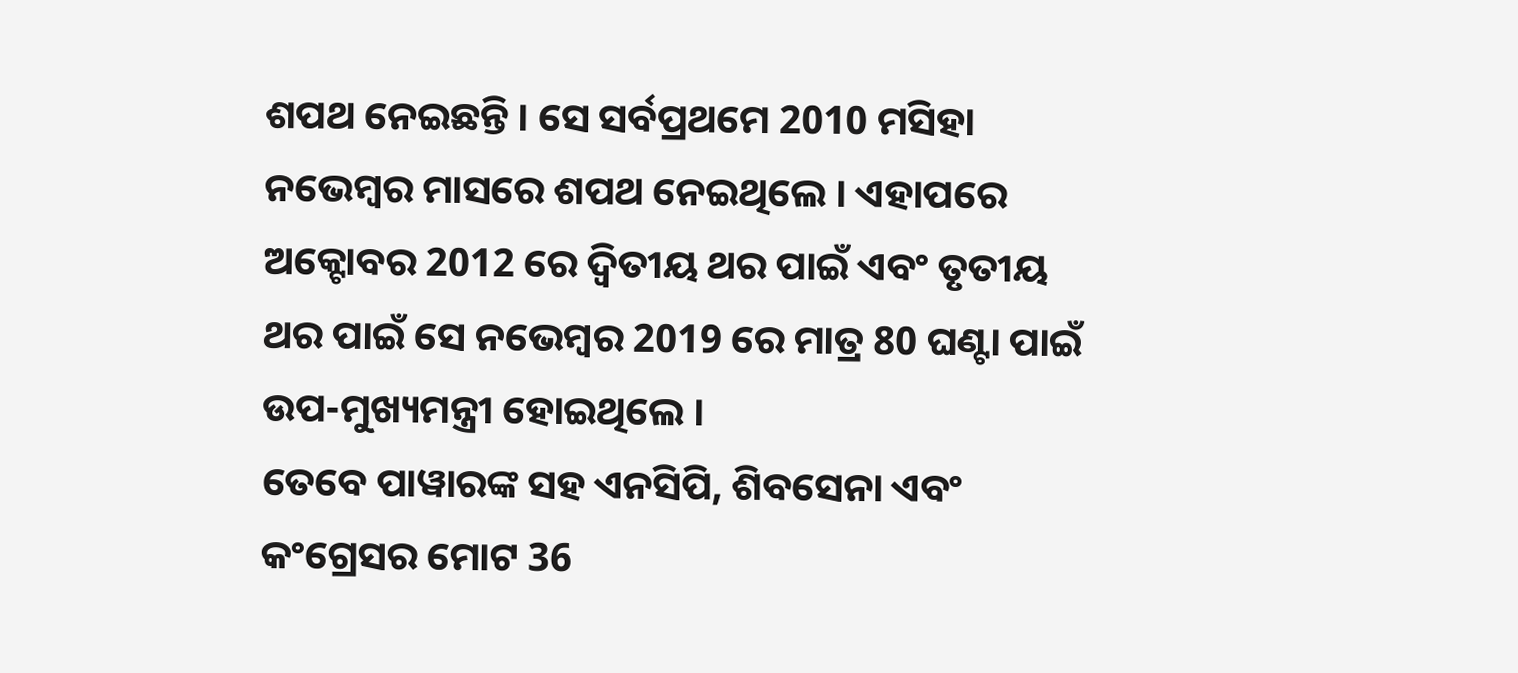ଶପଥ ନେଇଛନ୍ତି । ସେ ସର୍ବପ୍ରଥମେ 2010 ମସିହା ନଭେମ୍ବର ମାସରେ ଶପଥ ନେଇଥିଲେ । ଏହାପରେ ଅକ୍ଟୋବର 2012 ରେ ଦ୍ବିତୀୟ ଥର ପାଇଁ ଏବଂ ତୃତୀୟ ଥର ପାଇଁ ସେ ନଭେମ୍ବର 2019 ରେ ମାତ୍ର 80 ଘଣ୍ଟା ପାଇଁ ଉପ-ମୁଖ୍ୟମନ୍ତ୍ରୀ ହୋଇଥିଲେ ।
ତେବେ ପାୱାରଙ୍କ ସହ ଏନସିପି, ଶିବସେନା ଏବଂ କଂଗ୍ରେସର ମୋଟ 36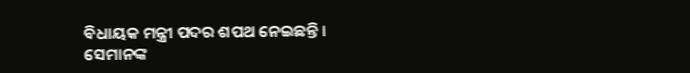ବିଧାୟକ ମନ୍ତ୍ରୀ ପଦର ଶପଥ ନେଇଛନ୍ତି । ସେମାନଙ୍କ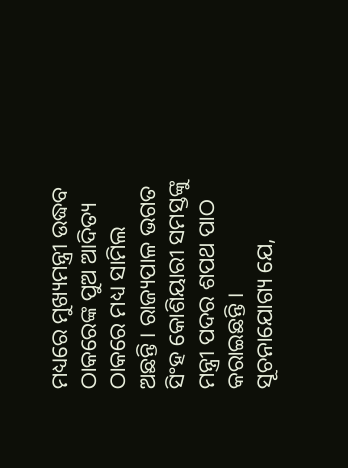ମଧ୍ୟରେ ମୁଖ୍ୟମନ୍ତ୍ରୀ ଉଦ୍ଧବ ଠାକରେଙ୍କ ପୁଅ ଆଦିତ୍ୟ ଠାକରେ ମଧ୍ୟ ସାମିଲ ଅଛନ୍ତି । ରାଜ୍ୟପାଳ ଭଗତ ସିଂହ କୋଶିୟାରୀ ସମସ୍ତଙ୍କୁ ମନ୍ତ୍ରୀ ପଦର ଶପଥ ପାଠ କରାଇଛନ୍ତି ।
ସୂଚନାଯୋଗ୍ୟ ଯେ,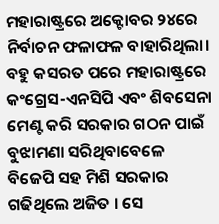ମହାରାଷ୍ଟ୍ରରେ ଅକ୍ଟୋବର ୨୪ରେ ନିର୍ବାଚନ ଫଳାଫଳ ବାହାରିଥିଲା। ବହୁ କସରତ ପରେ ମହାରାଷ୍ଟ୍ରରେ କଂଗ୍ରେସ-ଏନସିପି ଏବଂ ଶିବସେନା ମେଣ୍ଟ କରି ସରକାର ଗଠନ ପାଇଁ ବୁଝାମଣା ସରିଥିବାବେଳେ ବିଜେପି ସହ ମିଶି ସରକାର ଗଢିଥିଲେ ଅଜିତ । ସେ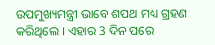ଉପମୁଖ୍ୟମନ୍ତ୍ରୀ ଭାବେ ଶପଥ ମଧ୍ୟ ଗ୍ରହଣ କରିଥିଲେ । ଏହାର 3 ଦିନ ପରେ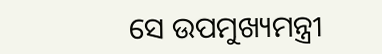ସେ ଉପମୁଖ୍ୟମନ୍ତ୍ରୀ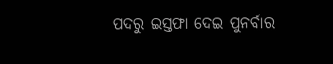ପଦରୁ ଇସ୍ତଫା ଦେଇ ପୁନର୍ବାର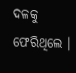ଦଳକୁ ଫେରିଥିଲେ ।